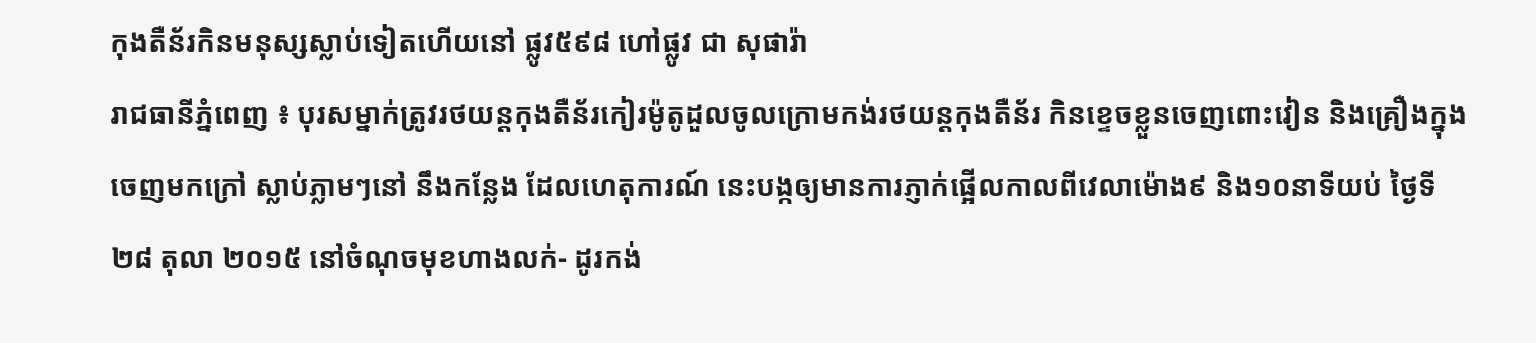កុងតឺន័រកិនមនុស្សស្លាប់ទៀតហើយនៅ ផ្លូវ៥៩៨ ហៅផ្លូវ ជា សុផារ៉ា
រាជធានីភ្នំពេញ ៖ បុរសម្នាក់ត្រូវរថយន្តកុងតឺន័រកៀរម៉ូតូដួលចូលក្រោមកង់រថយន្តកុងតឺន័រ កិនខ្ទេចខ្លួនចេញពោះវៀន និងគ្រឿងក្នុង ចេញមកក្រៅ ស្លាប់ភ្លាមៗនៅ នឹងកន្លែង ដែលហេតុការណ៍ នេះបង្កឲ្យមានការភ្ញាក់ផ្អើលកាលពីវេលាម៉ោង៩ និង១០នាទីយប់ ថ្ងៃទី២៨ តុលា ២០១៥ នៅចំណុចមុខហាងលក់- ដូរកង់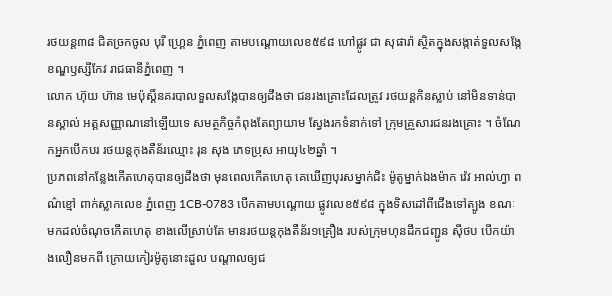រថយន្ត៣៨ ជិតច្រកចូល បុរី ហ្គ្រេន ភ្នំពេញ តាមបណ្តោយលេខ៥៩៨ ហៅផ្លូវ ជា សុផារ៉ា ស្ថិតក្នុងសង្កាត់ទួលសង្កែ ខណ្ឌឫស្សីកែវ រាជធានីភ្នំពេញ ។
លោក ហ៊ុយ ហ៊ាន មេប៉ុស្តិ៍នគរបាលទួលសង្កែបានឲ្យដឹងថា ជនរងគ្រោះដែលត្រូវ រថយន្តកិនស្លាប់ នៅមិនទាន់បានស្គាល់ អត្តសញ្ញាណនៅឡើយទេ សមត្ថកិច្ចកំពុងតែព្យាយាម ស្វែងរកទំនាក់ទៅ ក្រុមគ្រួសារជនរងគ្រោះ ។ ចំណែកអ្នកបើកបរ រថយន្តកុងតឺន័រឈ្មោះ រុន សុង ភេទប្រុស អាយុ៤២ឆ្នាំ ។
ប្រភពនៅកន្លែងកើតហេតុបានឲ្យដឹងថា មុនពេលកើតហេតុ គេឃើញបុរសម្នាក់ជិះ ម៉ូតូម្នាក់ឯងម៉ាក វ៉េវ អាល់ហ្វា ពណ៌ខ្មៅ ពាក់ស្លាកលេខ ភ្នំពេញ 1CB-0783 បើកតាមបណ្ដោយ ផ្លូវលេខ៥៩៨ ក្នុងទិសដៅពីជើងទៅត្បូង ខណៈមកដល់ចំណុចកើតហេតុ ខាងលើស្រាប់តែ មានរថយន្តកុងតឺន័រ១គ្រឿង របស់ក្រុមហុនដឹកជញ្ជូន ស៊ីថប បើកយ៉ាងលឿនមកពី ក្រោយកៀរម៉ូតូនោះដួល បណ្តាលឲ្យជ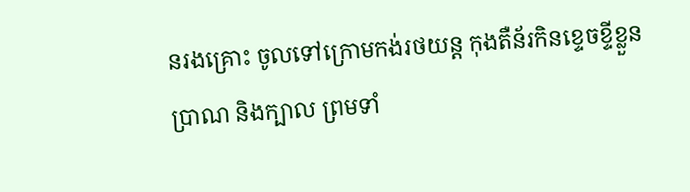នរងគ្រោះ ចូលទៅក្រោមកង់រថយន្ត កុងតឺន័រកិនខ្ទេចខ្ទីខ្លួនប្រាណ និងក្បាល ព្រមទាំ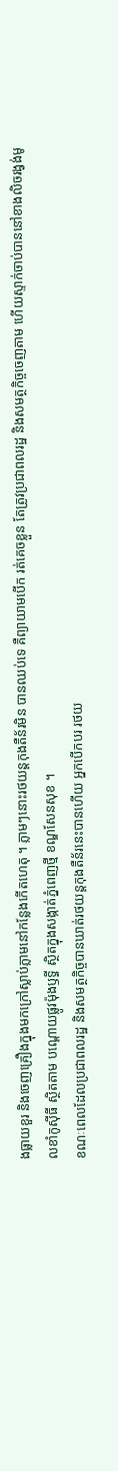ងធ្លាយខួរ និងចេញគ្រឿងក្នុងមកក្រៅស្លាប់ភ្លាមនៅកន្លែងកើតហេតុ ។ ភ្លាមៗនោះរថយន្តកុងតឺន័រមិន បានឈប់ទេ គឺព្យាយាមបើក រត់គេចខ្លួន តែត្រូវប្រជាពលរដ្ឋ និងសមត្ថកិច្ចចេញតាម ហើយស្ទាក់ចាប់បាននៅខាងលិចរង្វង់មូលខាំកូស៊ីធី ស្ថិតតាម បណ្តោយផ្លូវម៉ុងឫទ្ធី ស្ថិតក្នុងសង្កាត់ភ្នំពេញថ្មី ខណ្ឌសែនសុខ ។
ខណៈពេលដែលប្រជាពលរដ្ឋ និងសមត្ថកិច្ចបានឃាត់រថយន្តកុងតឺន័រនេះបានហើយ អ្នកបើកបរ រថយ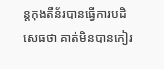ន្តកុងតឺន័របានធ្វើការបដិសេធថា គាត់មិនបានកៀរ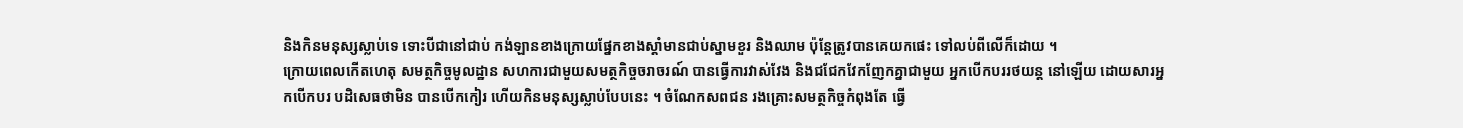និងកិនមនុស្សស្លាប់ទេ ទោះបីជានៅជាប់ កង់ឡានខាងក្រោយផ្នែកខាងស្តាំមានជាប់ស្នាមខួរ និងឈាម ប៉ុន្តែត្រូវបានគេយកផេះ ទៅលប់ពីលើក៏ដោយ ។
ក្រោយពេលកើតហេតុ សមត្ថកិច្ចមូលដ្ឋាន សហការជាមួយសមត្ថកិច្ចចរាចរណ៍ បានធ្វើការវាស់វែង និងជជែកវែកញែកគ្នាជាមួយ អ្នកបើកបររថយន្ត នៅឡើយ ដោយសារអ្នកបើកបរ បដិសេធថាមិន បានបើកកៀរ ហើយកិនមនុស្សស្លាប់បែបនេះ ។ ចំណែកសពជន រងគ្រោះសមត្ថកិច្ចកំពុងតែ ធ្វើ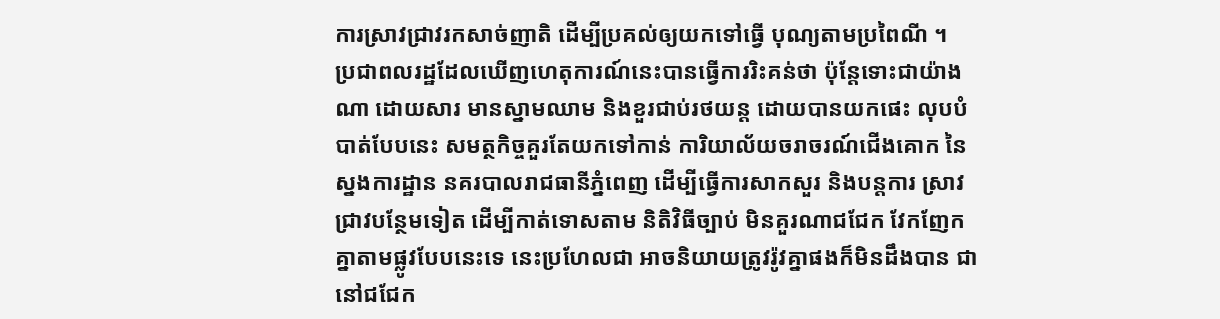ការស្រាវជ្រាវរកសាច់ញាតិ ដើម្បីប្រគល់ឲ្យយកទៅធ្វើ បុណ្យតាមប្រពៃណី ។
ប្រជាពលរដ្ឋដែលឃើញហេតុការណ៍នេះបានធ្វើការរិះគន់ថា ប៉ុន្តែទោះជាយ៉ាងណា ដោយសារ មានស្នាមឈាម និងខួរជាប់រថយន្ត ដោយបានយកផេះ លុបបំបាត់បែបនេះ សមត្ថកិច្ចគួរតែយកទៅកាន់ ការិយាល័យចរាចរណ៍ជើងគោក នៃស្នងការដ្ឋាន នគរបាលរាជធានីភ្នំពេញ ដើម្បីធ្វើការសាកសួរ និងបន្តការ ស្រាវជ្រាវបន្ថែមទៀត ដើម្បីកាត់ទោសតាម និតិវិធីច្បាប់ មិនគួរណាជជែក វែកញែកគ្នាតាមផ្លូវបែបនេះទេ នេះប្រហែលជា អាចនិយាយត្រូវរ៉ូវគ្នាផងក៏មិនដឹងបាន ជានៅជជែក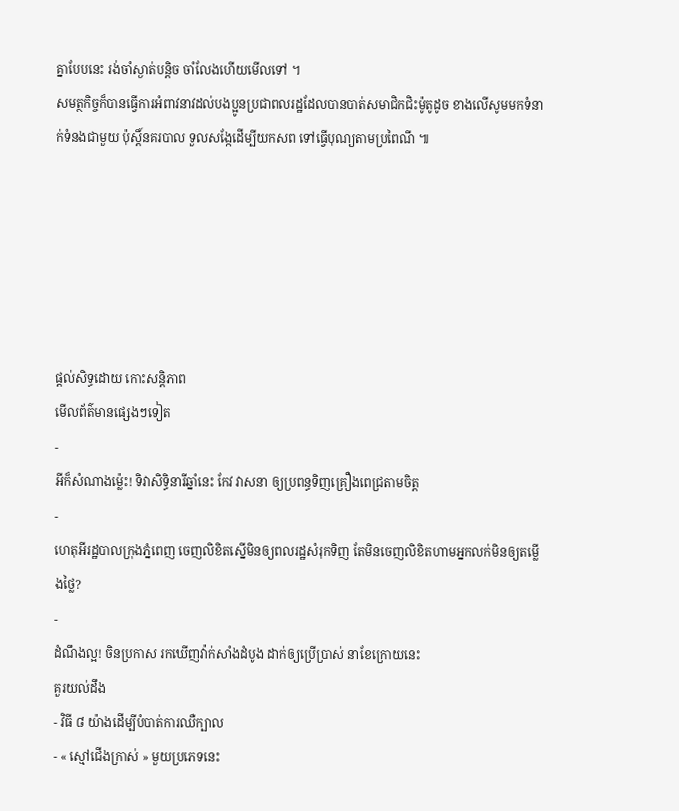គ្នាបែបនេះ រង់ចាំស្ងាត់បន្តិច ចាំលែងហើយមើលទៅ ។
សមត្ថកិច្ចក៏បានធ្វើការអំពាវនាវដល់បងប្អូនប្រជាពលរដ្ឋដែលបានបាត់សមាជិកជិះម៉ូតូដូច ខាងលើសូមមកទំនាក់ទំនងជាមួយ ប៉ុស្តិ៍នគរបាល ទួលសង្កែដើម្បីយកសព ទៅធ្វើបុណ្យតាមប្រពៃណី ៕






ផ្តល់សិទ្ធដោយ កោះសន្តិភាព
មើលព័ត៌មានផ្សេងៗទៀត
-
អីក៏សំណាងម្ល៉េះ! ទិវាសិទ្ធិនារីឆ្នាំនេះ កែវ វាសនា ឲ្យប្រពន្ធទិញគ្រឿងពេជ្រតាមចិត្ត
-
ហេតុអីរដ្ឋបាលក្រុងភ្នំពេញ ចេញលិខិតស្នើមិនឲ្យពលរដ្ឋសំរុកទិញ តែមិនចេញលិខិតហាមអ្នកលក់មិនឲ្យតម្លើងថ្លៃ?
-
ដំណឹងល្អ! ចិនប្រកាស រកឃើញវ៉ាក់សាំងដំបូង ដាក់ឲ្យប្រើប្រាស់ នាខែក្រោយនេះ
គួរយល់ដឹង
- វិធី ៨ យ៉ាងដើម្បីបំបាត់ការឈឺក្បាល
- « ស្មៅជើងក្រាស់ » មួយប្រភេទនេះ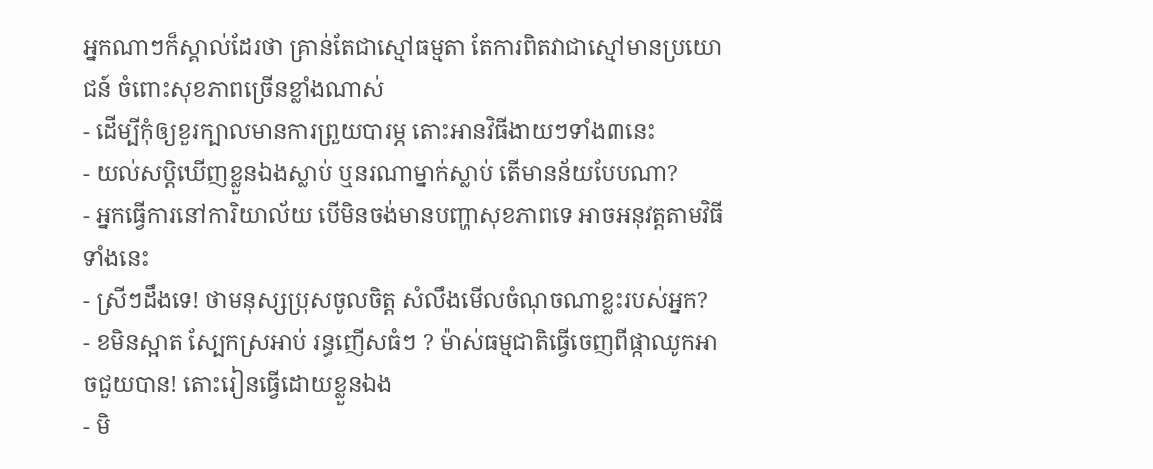អ្នកណាៗក៏ស្គាល់ដែរថា គ្រាន់តែជាស្មៅធម្មតា តែការពិតវាជាស្មៅមានប្រយោជន៍ ចំពោះសុខភាពច្រើនខ្លាំងណាស់
- ដើម្បីកុំឲ្យខួរក្បាលមានការព្រួយបារម្ភ តោះអានវិធីងាយៗទាំង៣នេះ
- យល់សប្តិឃើញខ្លួនឯងស្លាប់ ឬនរណាម្នាក់ស្លាប់ តើមានន័យបែបណា?
- អ្នកធ្វើការនៅការិយាល័យ បើមិនចង់មានបញ្ហាសុខភាពទេ អាចអនុវត្តតាមវិធីទាំងនេះ
- ស្រីៗដឹងទេ! ថាមនុស្សប្រុសចូលចិត្ត សំលឹងមើលចំណុចណាខ្លះរបស់អ្នក?
- ខមិនស្អាត ស្បែកស្រអាប់ រន្ធញើសធំៗ ? ម៉ាស់ធម្មជាតិធ្វើចេញពីផ្កាឈូកអាចជួយបាន! តោះរៀនធ្វើដោយខ្លួនឯង
- មិ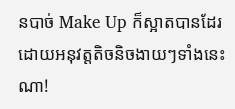នបាច់ Make Up ក៏ស្អាតបានដែរ ដោយអនុវត្តតិចនិចងាយៗទាំងនេះណា!